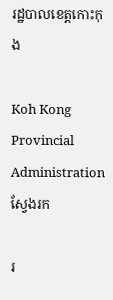រដ្ឋបាលខេត្តកោះកុង

Koh Kong Provincial Administration
ស្វែងរក

រ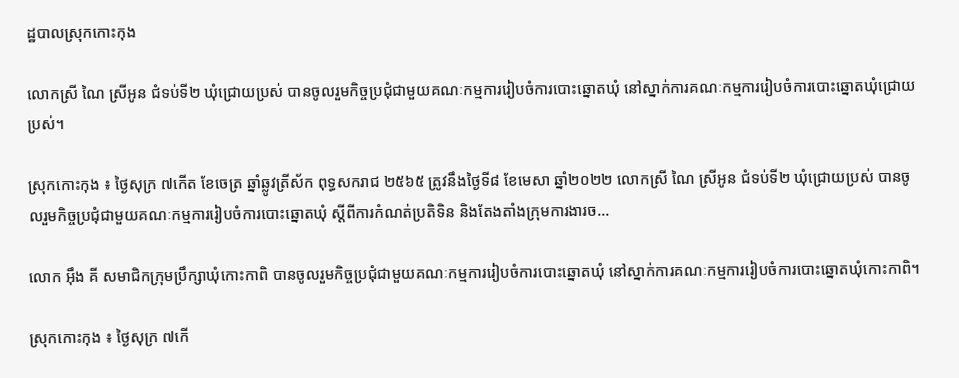ដ្ឋបាលស្រុកកោះកុង

លោកស្រី ណៃ ស្រីអូន ជំទប់ទី២ ឃុំជ្រោយប្រស់ បានចូលរួមកិច្ចប្រជុំជាមួយគណៈកម្មការរៀបចំការបោះឆ្នោតឃុំ នៅស្នាក់ការគណៈកម្មការរៀបចំការបោះឆ្នោតឃុំជ្រោយប្រស់។

ស្រុកកោះកុង ៖ ថ្ងៃសុក្រ ៧កើត ខែចេត្រ ឆ្នាំឆ្លូវត្រីស័ក ពុទ្ធសករាជ ២៥៦៥ ត្រូវនឹងថ្ងៃទី៨ ខែមេសា ឆ្នាំ២០២២ លោកស្រី ណៃ ស្រីអូន ជំទប់ទី២ ឃុំជ្រោយប្រស់ បានចូលរួមកិច្ចប្រជុំជាមួយគណៈកម្មការរៀបចំការបោះឆ្នោតឃុំ ស្តីពីការកំណត់ប្រតិទិន និងតែងតាំងក្រុមការងារច...

លោក អុឹង គី សមាជិកក្រុមប្រឹក្សាឃុំកោះកាពិ បានចូលរួមកិច្ចប្រជុំជាមួយគណៈកម្មការរៀបចំការបោះឆ្នោតឃុំ នៅស្នាក់ការគណៈកម្មការរៀបចំការបោះឆ្នោតឃុំកោះកាពិ។

ស្រុកកោះកុង ៖ ថ្ងៃសុក្រ ៧កើ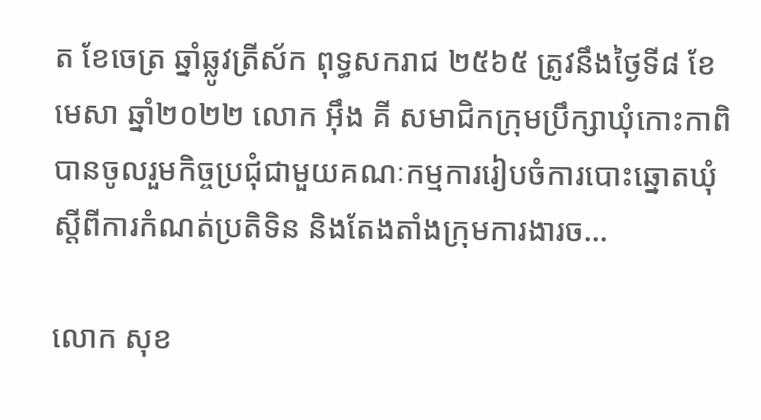ត ខែចេត្រ ឆ្នាំឆ្លូវត្រីស័ក ពុទ្ធសករាជ ២៥៦៥ ត្រូវនឹងថ្ងៃទី៨ ខែមេសា ឆ្នាំ២០២២ លោក អុឹង គី សមាជិកក្រុមប្រឹក្សាឃុំកោះកាពិ បានចូលរួមកិច្ចប្រជុំជាមួយគណៈកម្មការរៀបចំការបោះឆ្នោតឃុំ ស្តីពីការកំណត់ប្រតិទិន និងតែងតាំងក្រុមការងារច...

លោក សុខ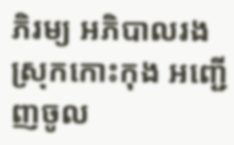ភិរម្យ អភិបាលរងស្រុកកោះកុង អញ្ជើញចូល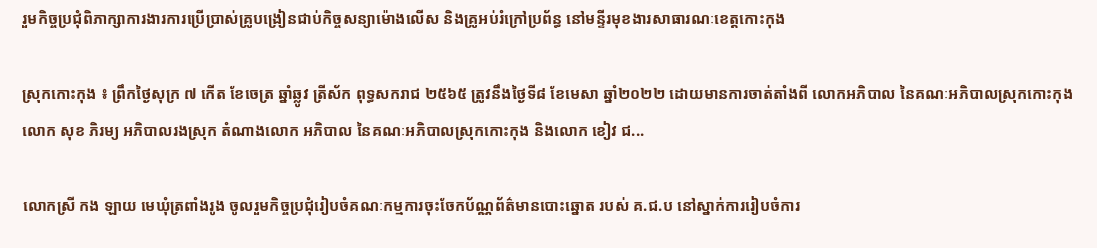រួមកិច្ចប្រជុំពិភាក្សាការងារការប្រើប្រាស់គ្រូបង្រៀនជាប់កិច្ចសន្យាម៉ោងលើស និងគ្រូអប់រំក្រៅប្រព័ន្ធ នៅមន្ទីរមុខងារសាធារណៈខេត្តកោះកុង

ស្រុកកោះកុង ៖ ព្រឹកថ្ងៃសុក្រ ៧ កើត ខែចេត្រ ឆ្នាំឆ្លូវ ត្រីស័ក ពុទ្ធសករាជ ២៥៦៥ ត្រូវនឹងថ្ងៃទី៨ ខែមេសា ឆ្នាំ២០២២ ដោយមានការចាត់តាំងពី លោកអភិបាល នៃគណៈអភិបាលស្រុកកោះកុង លោក សុខ ភិរម្យ អភិបាលរងស្រុក តំណាងលោក អភិបាល នៃគណៈអភិបាលស្រុកកោះកុង និងលោក ខៀវ ជ...

លោកស្រី កង ឡាយ មេឃុំត្រពាំងរូង ចូលរួមកិច្ចប្រជុំរៀបចំគណៈកម្មការចុះចែកប័ណ្ណព័ត៌មានបោះឆ្នោត របស់ គ.ជ.ប នៅស្នាក់ការរៀបចំការ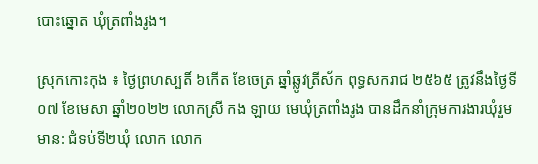បោះឆ្នោត ឃុំត្រពាំងរូង។

ស្រុកកោះកុង ៖ ថ្ងៃព្រហស្បតិ៍ ៦កើត ខែចេត្រ ឆ្នាំឆ្លូវត្រីស័ក ពុទ្ធសករាជ ២៥៦៥ ត្រូវនឹងថ្ងៃទី០៧ ខែមេសា ឆ្នាំ២០២២ លោកស្រី កង ឡាយ មេឃុំត្រពាំងរូង បានដឹកនាំក្រុមការងារឃុំរួមមាន: ជំទប់ទី២ឃុំ លោក លោក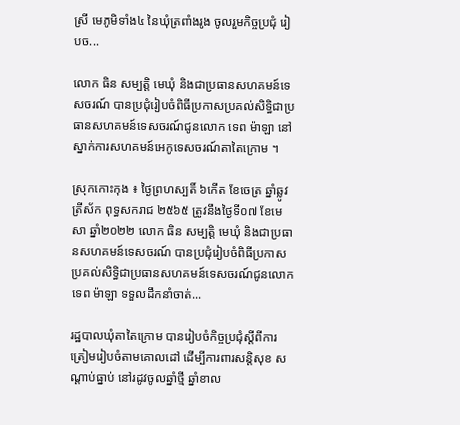ស្រី មេភូមិទាំង៤ នៃឃុំត្រពាំងរូង ចូលរួមកិច្ចប្រជុំ រៀបច...

លោក ធិន សម្បត្តិ មេឃុំ និងជាប្រធានសហគមន៍ទេសចរណ៍ បានប្រជុំរៀបចំពិធីប្រកាសប្រគល់សិទ្ធិជាប្រធានសហគមន៍ទេសចរណ៍ជូនលោក ទេព ម៉ាឡា នៅស្នាក់ការសហគមន៍អេកូទេសចរណ៍តាតៃក្រោម ។

ស្រុកកោះកុង ៖ ថ្ងៃព្រហស្បតិ៍ ៦កើត ខែចេត្រ ឆ្នាំឆ្លូវត្រីស័ក ពុទ្ធសករាជ ២៥៦៥ ត្រូវនឹងថ្ងៃទី០៧ ខែមេសា ឆ្នាំ២០២២ លោក ធិន សម្បត្តិ មេឃុំ និងជាប្រធានសហគមន៍ទេសចរណ៍ បានប្រជុំរៀបចំពិធីប្រកាសប្រគល់សិទ្ធិជាប្រធានសហគមន៍ទេសចរណ៍ជូនលោក ទេព ម៉ាឡា ទទួលដឹកនាំចាត់...

រដ្ឋបាលឃុំតាតៃក្រោម បានរៀបចំកិច្ចប្រជុំស្តីពីការត្រៀមរៀបចំតាមគោលដៅ ដើម្បីការពារសន្តិសុខ សណ្តាប់ធ្នាប់ នៅរដូវចូលឆ្នាំថ្មី ឆ្នាំខាល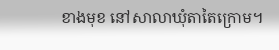ខាងមុខ នៅសាលាឃុំតាតៃក្រោម។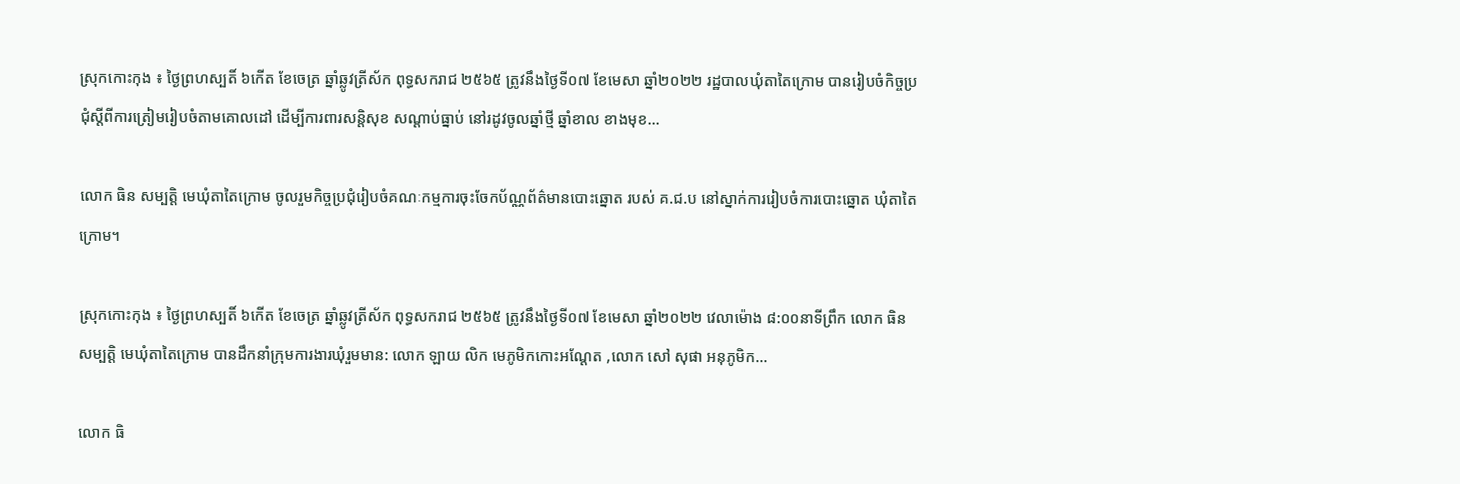ស្រុកកោះកុង ៖ ថ្ងៃព្រហស្បតិ៍ ៦កើត ខែចេត្រ ឆ្នាំឆ្លូវត្រីស័ក ពុទ្ធសករាជ ២៥៦៥ ត្រូវនឹងថ្ងៃទី០៧ ខែមេសា ឆ្នាំ២០២២ រដ្ឋបាលឃុំតាតៃក្រោម បានរៀបចំកិច្ចប្រជុំស្តីពីការត្រៀមរៀបចំតាមគោលដៅ ដើម្បីការពារសន្តិសុខ សណ្តាប់ធ្នាប់ នៅរដូវចូលឆ្នាំថ្មី ឆ្នាំខាល ខាងមុខ...

លោក ធិន សម្បត្តិ មេឃុំតាតៃក្រោម ចូលរួមកិច្ចប្រជុំរៀបចំគណៈកម្មការចុះចែកប័ណ្ណព័ត៌មានបោះឆ្នោត របស់ គ.ជ.ប នៅស្នាក់ការរៀបចំការបោះឆ្នោត ឃុំតាតៃក្រោម។

ស្រុកកោះកុង ៖ ថ្ងៃព្រហស្បតិ៍ ៦កើត ខែចេត្រ ឆ្នាំឆ្លូវត្រីស័ក ពុទ្ធសករាជ ២៥៦៥ ត្រូវនឹងថ្ងៃទី០៧ ខែមេសា ឆ្នាំ២០២២ វេលាម៉ោង ៨:០០នាទីព្រឹក លោក ធិន សម្បត្តិ មេឃុំតាតៃក្រោម បានដឹកនាំក្រុមការងារឃុំរួមមាន: លោក ឡាយ លិក មេភូមិកកោះអណ្តែត ,លោក សៅ សុផា អនុភូមិក...

លោក ធិ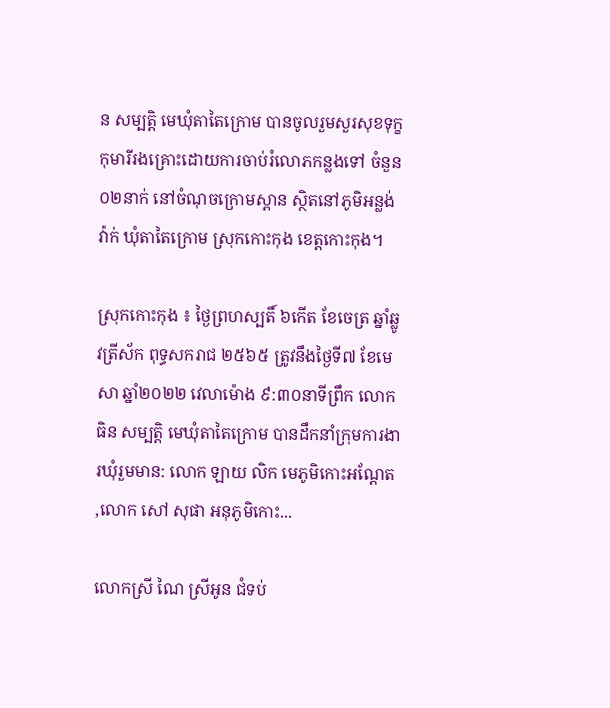ន សម្បត្តិ មេឃុំតាតៃក្រោម បានចូលរួមសួរសុខទុក្ខកុមារីរងគ្រោះដោយការចាប់រំលោភកន្លងទៅ ចំនួន ០២នាក់ នៅចំណុចក្រោមស្ពាន ស្ថិតនៅភូមិអន្លង់វ៉ាក់ ឃុំតាតៃក្រោម ស្រុកកោះកុង ខេត្តកោះកុង។

ស្រុកកោះកុង ៖ ថ្ងៃព្រហស្បតិ៍ ៦កើត ខែចេត្រ ឆ្នាំឆ្លូវត្រីស័ក ពុទ្ធសករាជ ២៥៦៥ ត្រូវនឹងថ្ងៃទី៧ ខែមេសា ឆ្នាំ២០២២ វេលាម៉ោង ៩:៣០នាទីព្រឹក លោក ធិន សម្បត្តិ មេឃុំតាតៃក្រោម បានដឹកនាំក្រុមការងារឃុំរួមមាន: លោក ឡាយ លិក មេភូមិកោះអណ្តែត ,លោក សៅ សុផា អនុភូមិកោះ...

លោកស្រី ណៃ ស្រីអូន ជំទប់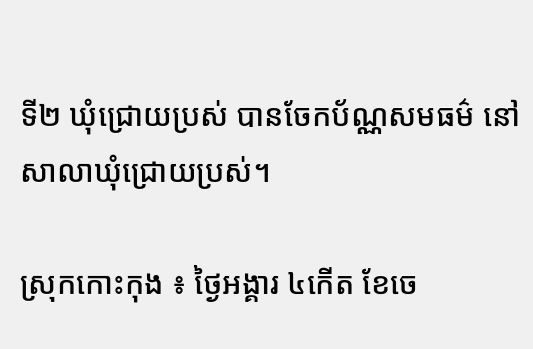ទី២ ឃុំជ្រោយប្រស់ បានចែកប័ណ្ណសមធម៌ នៅសាលាឃុំជ្រោយប្រស់។

ស្រុកកោះកុង ៖ ថ្ងៃអង្គារ ៤កើត ខែចេ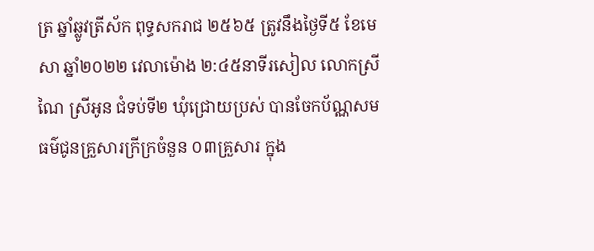ត្រ ឆ្នាំឆ្លូវត្រីស័ក ពុទ្ធសករាជ ២៥៦៥ ត្រូវនឹងថ្ងៃទី៥ ខែមេសា ឆ្នាំ២០២២ វេលាម៉ោង ២:៤៥នាទីរសៀល លោកស្រី ណៃ ស្រីអូន ជំទប់ទី២ ឃុំជ្រោយប្រស់ បានចែកប័ណ្ណសមធម៌ជូនគ្រួសារក្រីក្រចំនួន ០៣គ្រួសារ ក្នុង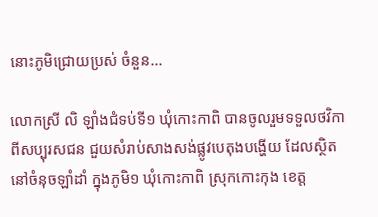នោះភូមិជ្រោយប្រស់ ចំនួន...

លោកស្រី លិ ឡាំងជំទប់ទី១ ឃុំកោះកាពិ បានចូលរួមទទួលថវិកាពីសប្បុរសជន ជួយសំរាប់សាងសង់ផ្លូវបេតុងបង្ហើយ ដែលស្ថិតនៅចំនុចឡាំដាំ ក្នុងភូមិ១ ឃុំកោះកាពិ ស្រុកកោះកុង ខេត្ត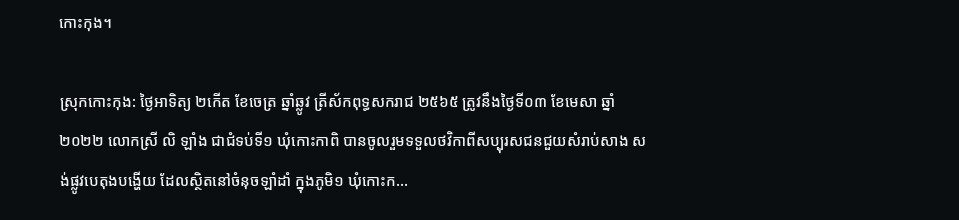កោះកុង។

ស្រុកកោះកុង: ថ្ងៃអាទិត្យ ២កើត ខែចេត្រ ឆ្នាំឆ្លូវ ត្រីស័កពុទ្ធសករាជ ២៥៦៥ ត្រូវនឹងថ្ងៃទី០៣ ខែមេសា ឆ្នាំ ២០២២ លោកស្រី លិ ឡាំង ជាជំទប់ទី១ ឃុំកោះកាពិ បានចូលរួមទទួលថវិកាពីសប្បុរសជនជួយសំរាប់សាង សង់ផ្លូវបេតុងបង្ហើយ ដែលស្ថិតនៅចំនុចឡាំដាំ ក្នុងភូមិ១ ឃុំកោះក...